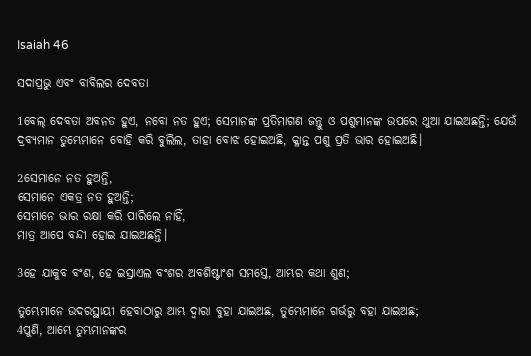Isaiah 46

ସଦାପ୍ରଭୁ ଏବଂ ବାବିଲର ଦେବତା

1ବେଲ୍ ଦେବତା ଅବନତ ହୁଏ, ନବୋ ନତ ହୁଏ; ସେମାନଙ୍କ ପ୍ରତିମାଗଣ ଜନ୍ତୁ ଓ ପଶୁମାନଙ୍କ ଉପରେ ଥୁଆ ଯାଇଅଛନ୍ତି; ଯେଉଁ ଦ୍ରବ୍ୟମାନ ତୁମ୍ଭେମାନେ ବୋହି କରି ବୁଲିଲ, ତାହା ବୋଝ ହୋଇଅଛି, କ୍ଳାନ୍ତ ପଶୁ ପ୍ରତି ଭାର ହୋଇଅଛି।

2ସେମାନେ ନତ ହୁଅନ୍ତି,
ସେମାନେ ଏକତ୍ର ନତ ହୁଅନ୍ତି;
ସେମାନେ ଭାର ରକ୍ଷା କରି ପାରିଲେ ନାହିଁ,
ମାତ୍ର ଆପେ ବନ୍ଦୀ ହୋଇ ଯାଇଅଛନ୍ତି।

3ହେ ଯାକୁବ ବଂଶ, ହେ ଇସ୍ରାଏଲ ବଂଶର ଅବଶିଷ୍ଟାଂଶ ସମସ୍ତେ, ଆମ୍ଭର କଥା ଶୁଣ;

ତୁମ୍ଭେମାନେ ଉଦରସ୍ଥାୟୀ ହେବାଠାରୁ ଆମ୍ଭ ଦ୍ୱାରା ବୁହା ଯାଇଅଛ, ତୁମ୍ଭେମାନେ ଗର୍ଭରୁ ବହା ଯାଇଅଛ;
4ପୁଣି, ଆମ୍ଭେ ତୁମ୍ଭମାନଙ୍କର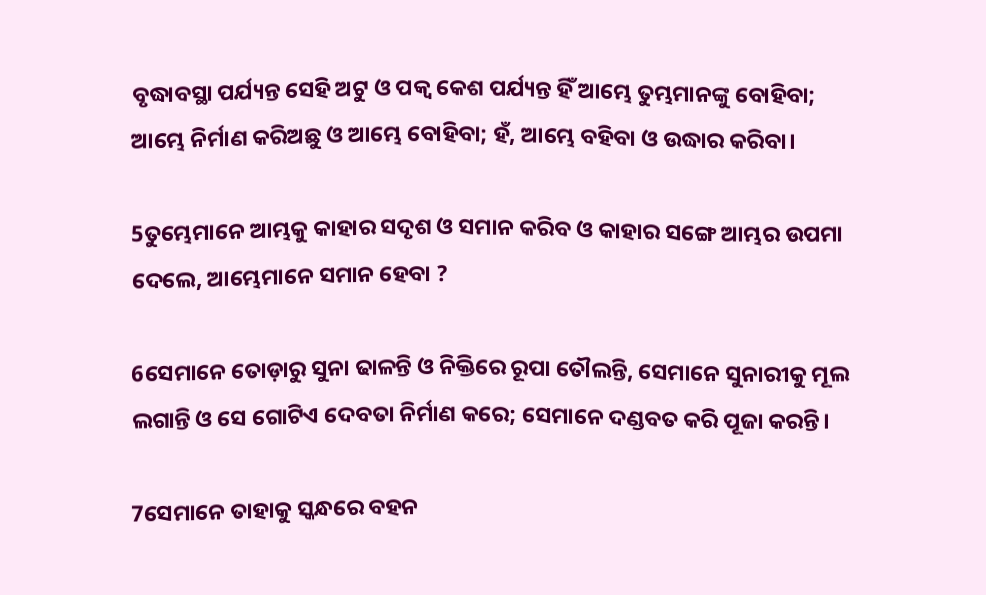ବୃଦ୍ଧାବସ୍ଥା ପର୍ଯ୍ୟନ୍ତ ସେହି ଅଟୁ ଓ ପକ୍ୱ କେଶ ପର୍ଯ୍ୟନ୍ତ ହିଁ ଆମ୍ଭେ ତୁମ୍ଭମାନଙ୍କୁ ବୋହିବା;
ଆମ୍ଭେ ନିର୍ମାଣ କରିଅଛୁ ଓ ଆମ୍ଭେ ବୋହିବା; ହଁ, ଆମ୍ଭେ ବହିବା ଓ ଉଦ୍ଧାର କରିବା।

5ତୁମ୍ଭେମାନେ ଆମ୍ଭକୁ କାହାର ସଦୃଶ ଓ ସମାନ କରିବ ଓ କାହାର ସଙ୍ଗେ ଆମ୍ଭର ଉପମା ଦେଲେ, ଆମ୍ଭେମାନେ ସମାନ ହେବା ?

6ସେମାନେ ତୋଡ଼ାରୁ ସୁନା ଢାଳନ୍ତି ଓ ନିକ୍ତିରେ ରୂପା ତୌଲନ୍ତି, ସେମାନେ ସୁନାରୀକୁ ମୂଲ ଲଗାନ୍ତି ଓ ସେ ଗୋଟିଏ ଦେବତା ନିର୍ମାଣ କରେ; ସେମାନେ ଦଣ୍ଡବତ କରି ପୂଜା କରନ୍ତି।

7ସେମାନେ ତାହାକୁ ସ୍କନ୍ଧରେ ବହନ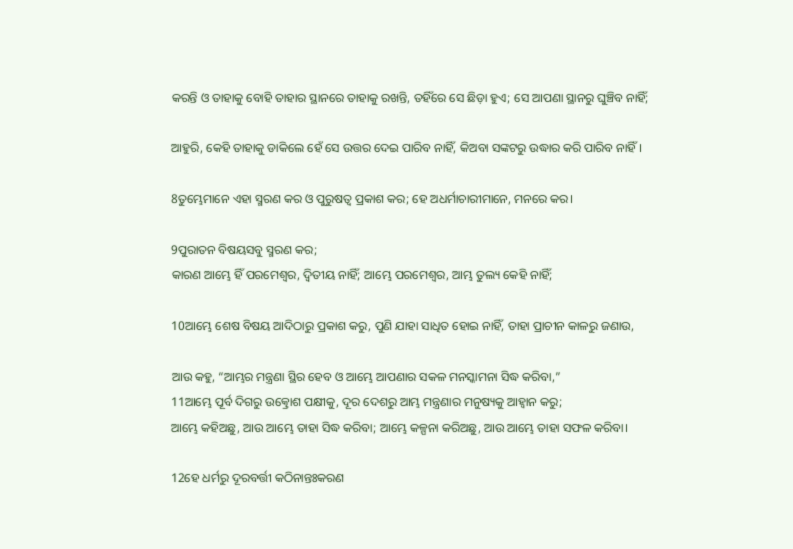କରନ୍ତି ଓ ତାହାକୁ ବୋହି ତାହାର ସ୍ଥାନରେ ତାହାକୁ ରଖନ୍ତି, ତହିଁରେ ସେ ଛିଡ଼ା ହୁଏ; ସେ ଆପଣା ସ୍ଥାନରୁ ଘୁଞ୍ଚିବ ନାହିଁ;

ଆହୁରି, କେହି ତାହାକୁ ଡାକିଲେ ହେଁ ସେ ଉତ୍ତର ଦେଇ ପାରିବ ନାହିଁ, କିଅବା ସଙ୍କଟରୁ ଉଦ୍ଧାର କରି ପାରିବ ନାହିଁ।

8ତୁମ୍ଭେମାନେ ଏହା ସ୍ମରଣ କର ଓ ପୁରୁଷତ୍ୱ ପ୍ରକାଶ କର; ହେ ଅଧର୍ମାଚାରୀମାନେ, ମନରେ କର।

9ପୁରାତନ ବିଷୟସବୁ ସ୍ମରଣ କର;
କାରଣ ଆମ୍ଭେ ହିଁ ପରମେଶ୍ୱର, ଦ୍ୱିତୀୟ ନାହିଁ; ଆମ୍ଭେ ପରମେଶ୍ୱର, ଆମ୍ଭ ତୁଲ୍ୟ କେହି ନାହିଁ;

10ଆମ୍ଭେ ଶେଷ ବିଷୟ ଆଦିଠାରୁ ପ୍ରକାଶ କରୁ, ପୁଣି ଯାହା ସାଧିତ ହୋଇ ନାହିଁ, ତାହା ପ୍ରାଚୀନ କାଳରୁ ଜଣାଉ,

ଆଉ କହୁ, “ଆମ୍ଭର ମନ୍ତ୍ରଣା ସ୍ଥିର ହେବ ଓ ଆମ୍ଭେ ଆପଣାର ସକଳ ମନସ୍କାମନା ସିଦ୍ଧ କରିବା,”
11ଆମ୍ଭେ ପୂର୍ବ ଦିଗରୁ ଉତ୍କ୍ରୋଶ ପକ୍ଷୀକୁ, ଦୂର ଦେଶରୁ ଆମ୍ଭ ମନ୍ତ୍ରଣାର ମନୁଷ୍ୟକୁ ଆହ୍ୱାନ କରୁ;
ଆମ୍ଭେ କହିଅଛୁ, ଆଉ ଆମ୍ଭେ ତାହା ସିଦ୍ଧ କରିବା; ଆମ୍ଭେ କଳ୍ପନା କରିଅଛୁ, ଆଉ ଆମ୍ଭେ ତାହା ସଫଳ କରିବା।

12ହେ ଧର୍ମରୁ ଦୂରବର୍ତ୍ତୀ କଠିନାନ୍ତଃକରଣ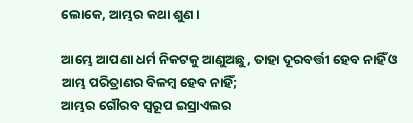ଲୋକେ, ଆମ୍ଭର କଥା ଶୁଣ।

ଆମ୍ଭେ ଆପଣା ଧର୍ମ ନିକଟକୁ ଆଣୁଅଛୁ, ତାହା ଦୂରବର୍ତ୍ତୀ ହେବ ନାହିଁ ଓ ଆମ୍ଭ ପରିତ୍ରାଣର ବିଳମ୍ବ ହେବ ନାହିଁ;
ଆମ୍ଭର ଗୌରବ ସ୍ୱରୂପ ଇସ୍ରାଏଲର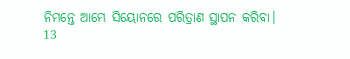ନିମନ୍ତେ ଆମ୍ଭେ ସିୟୋନରେ ପରିତ୍ରାଣ ସ୍ଥାପନ କରିବା।
13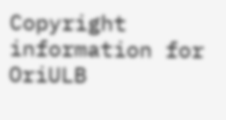Copyright information for OriULB